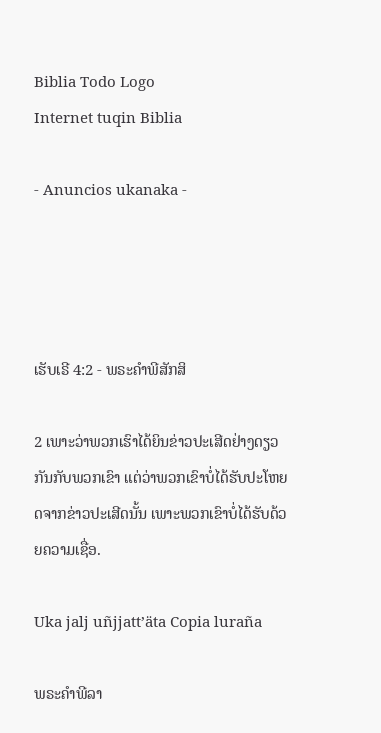Biblia Todo Logo
Internet tuqin Biblia

- Anuncios ukanaka -




ເຮັບເຣີ 4:2 - ພຣະຄຳພີສັກສິ

2 ເພາະວ່າພວກເຮົາໄດ້ຍິນຂ່າວປະເສີດຢ່າງດຽວກັນກັບພວກເຂົາ ແຕ່ວ່າພວກເຂົາບໍ່ໄດ້ຮັບປະໂຫຍດຈາກຂ່າວປະເສີດນັ້ນ ເພາະພວກເຂົາບໍ່ໄດ້ຮັບດ້ວຍຄວາມເຊື່ອ.

Uka jalj uñjjattʼäta Copia luraña

ພຣະຄຳພີລາ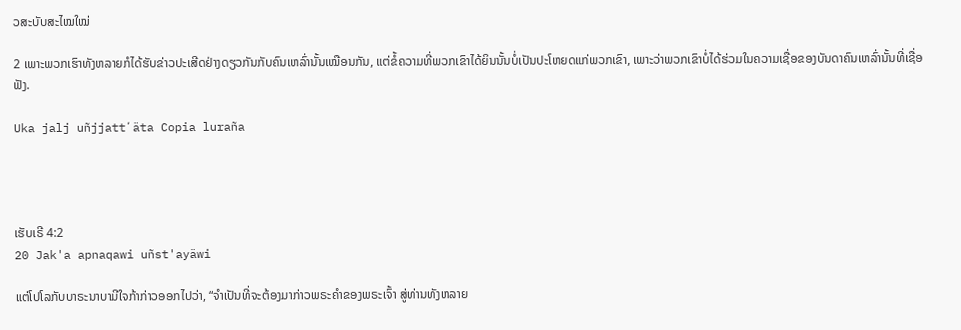ວສະບັບສະໄໝໃໝ່

2 ເພາະພວກເຮົາທັງຫລາຍກໍໄດ້ຮັບຂ່າວປະເສີດຢ່າງດຽວກັນກັບຄົນເຫລົ່ານັ້ນເໝືອນກັນ, ແຕ່ຂໍ້ຄວາມທີ່ພວກເຂົາໄດ້ຍິນນັ້ນບໍ່ເປັນປະໂຫຍດແກ່ພວກເຂົາ, ເພາະວ່າພວກເຂົາບໍ່ໄດ້ຮ່ວມໃນຄວາມເຊື່ອຂອງບັນດາຄົນເຫລົ່ານັ້ນທີ່ເຊື່ອຟັງ.

Uka jalj uñjjattʼäta Copia luraña




ເຮັບເຣີ 4:2
20 Jak'a apnaqawi uñst'ayäwi

ແຕ່ໂປໂລກັບບາຣະນາບາມີໃຈກ້າກ່າວອອກໄປວ່າ, “ຈຳເປັນທີ່ຈະຕ້ອງມາກ່າວພຣະຄຳຂອງພຣະເຈົ້າ ສູ່ທ່ານທັງຫລາຍ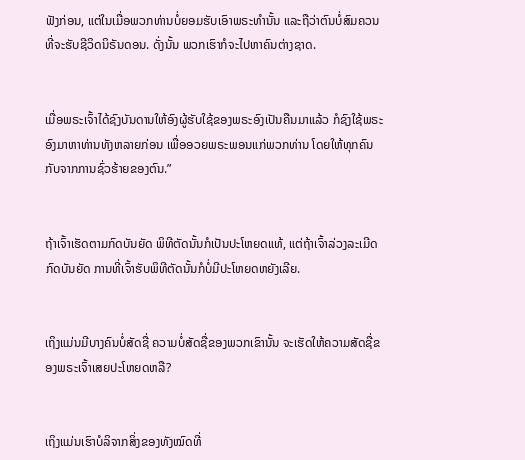ຟັງກ່ອນ, ແຕ່ໃນເມື່ອພວກທ່ານບໍ່ຍອມຮັບເອົາພຣະທຳນັ້ນ ແລະຖືວ່າຕົນບໍ່ສົມຄວນທີ່ຈະຮັບຊີວິດນິຣັນດອນ. ດັ່ງນັ້ນ ພວກເຮົາກໍຈະໄປຫາຄົນຕ່າງຊາດ.


ເມື່ອພຣະເຈົ້າໄດ້ຊົງບັນດານໃຫ້ອົງຜູ້ຮັບໃຊ້ຂອງພຣະອົງເປັນຄືນມາແລ້ວ ກໍຊົງໃຊ້ພຣະອົງມາຫາທ່ານທັງຫລາຍກ່ອນ ເພື່ອອວຍພຣະພອນແກ່ພວກທ່ານ ໂດຍໃຫ້ທຸກຄົນກັບຈາກການຊົ່ວຮ້າຍຂອງຕົນ.”


ຖ້າເຈົ້າເຮັດຕາມກົດບັນຍັດ ພິທີຕັດນັ້ນກໍເປັນປະໂຫຍດແທ້, ແຕ່ຖ້າເຈົ້າລ່ວງລະເມີດກົດບັນຍັດ ການທີ່ເຈົ້າຮັບພິທີຕັດນັ້ນກໍບໍ່ມີປະໂຫຍດຫຍັງເລີຍ.


ເຖິງແມ່ນມີບາງຄົນບໍ່ສັດຊື່ ຄວາມບໍ່ສັດຊື່ຂອງພວກເຂົານັ້ນ ຈະເຮັດໃຫ້ຄວາມສັດຊື່ຂອງພຣະເຈົ້າເສຍປະໂຫຍດຫລື?


ເຖິງແມ່ນເຮົາບໍລິຈາກສິ່ງຂອງທັງໝົດທີ່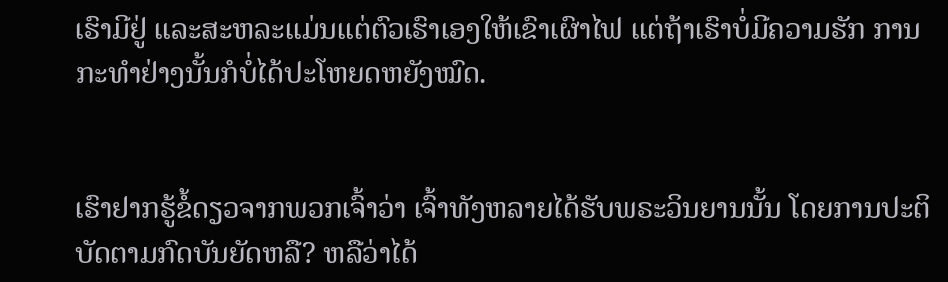ເຮົາມີຢູ່ ແລະສະຫລະແມ່ນແຕ່ຕົວເຮົາເອງໃຫ້ເຂົາເຜົາໄຟ ແຕ່ຖ້າເຮົາບໍ່ມີຄວາມຮັກ ການກະທຳຢ່າງນັ້ນກໍບໍ່ໄດ້ປະໂຫຍດຫຍັງໝົດ.


ເຮົາຢາກຮູ້ຂໍ້ດຽວຈາກພວກເຈົ້າວ່າ ເຈົ້າທັງຫລາຍໄດ້ຮັບພຣະວິນຍານນັ້ນ ໂດຍການປະຕິບັດຕາມກົດບັນຍັດຫລື? ຫລືວ່າໄດ້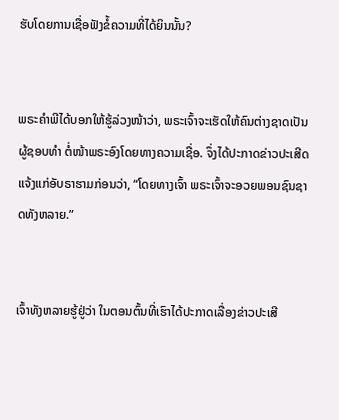ຮັບໂດຍການເຊື່ອຟັງຂໍ້ຄວາມທີ່ໄດ້ຍິນນັ້ນ?


ພຣະຄຳພີໄດ້ບອກໃຫ້ຮູ້ລ່ວງໜ້າວ່າ, ພຣະເຈົ້າຈະເຮັດໃຫ້ຄົນຕ່າງຊາດເປັນຜູ້ຊອບທຳ ຕໍ່ໜ້າພຣະອົງໂດຍທາງຄວາມເຊື່ອ. ຈຶ່ງໄດ້ປະກາດຂ່າວປະເສີດແຈ້ງແກ່ອັບຣາຮາມກ່ອນວ່າ, “ໂດຍທາງເຈົ້າ ພຣະເຈົ້າຈະອວຍພອນຊົນຊາດທັງຫລາຍ.”


ເຈົ້າທັງຫລາຍຮູ້ຢູ່ວ່າ ໃນຕອນຕົ້ນທີ່ເຮົາໄດ້ປະກາດເລື່ອງຂ່າວປະເສີ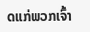ດແກ່ພວກເຈົ້າ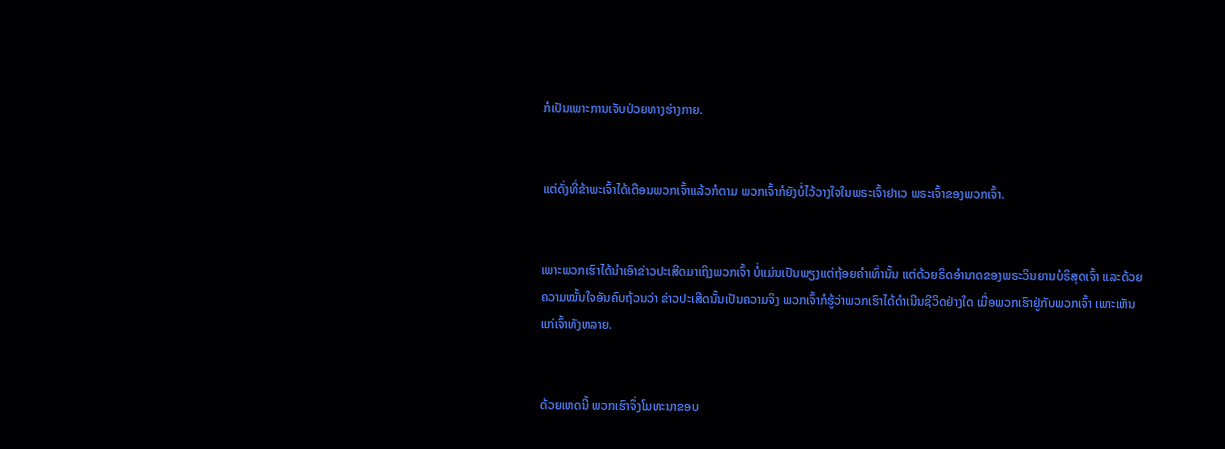ກໍເປັນເພາະການເຈັບປ່ວຍທາງຮ່າງກາຍ.


ແຕ່ດັ່ງທີ່ຂ້າພະເຈົ້າໄດ້ເຕືອນພວກເຈົ້າແລ້ວກໍຕາມ ພວກເຈົ້າກໍຍັງບໍ່ໄວ້ວາງໃຈໃນພຣະເຈົ້າຢາເວ ພຣະເຈົ້າຂອງພວກເຈົ້າ.


ເພາະພວກເຮົາໄດ້ນຳເອົາຂ່າວປະເສີດມາເຖິງພວກເຈົ້າ ບໍ່ແມ່ນເປັນພຽງແຕ່ຖ້ອຍຄຳເທົ່ານັ້ນ ແຕ່ດ້ວຍຣິດອຳນາດຂອງພຣະວິນຍານບໍຣິສຸດເຈົ້າ ແລະດ້ວຍຄວາມໝັ້ນໃຈອັນຄົບຖ້ວນວ່າ ຂ່າວປະເສີດນັ້ນເປັນຄວາມຈິງ ພວກເຈົ້າກໍຮູ້ວ່າພວກເຮົາໄດ້ດຳເນີນຊີວິດຢ່າງໃດ ເມື່ອພວກເຮົາຢູ່ກັບພວກເຈົ້າ ເພາະເຫັນແກ່ເຈົ້າທັງຫລາຍ.


ດ້ວຍເຫດນີ້ ພວກເຮົາຈຶ່ງໂມທະນາຂອບ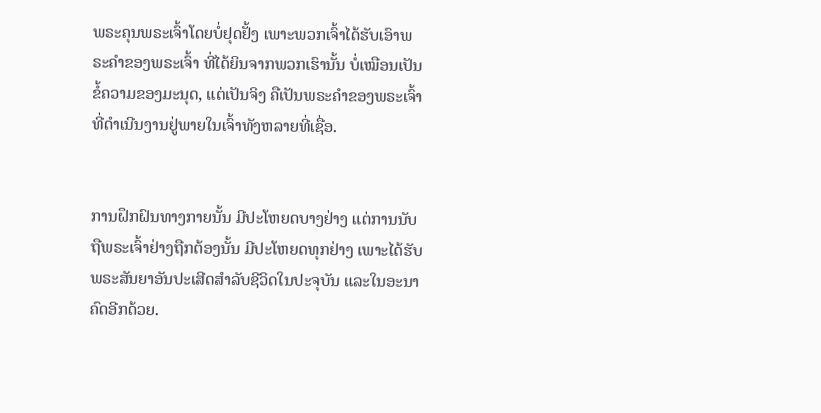ພຣະຄຸນພຣະເຈົ້າໂດຍບໍ່ຢຸດຢັ້ງ ເພາະພວກເຈົ້າໄດ້ຮັບເອົາພຣະຄຳຂອງພຣະເຈົ້າ ທີ່ໄດ້ຍິນຈາກພວກເຮົານັ້ນ ບໍ່ເໝືອນເປັນຂໍ້ຄວາມຂອງມະນຸດ, ແຕ່ເປັນຈິງ ຄືເປັນພຣະຄຳຂອງພຣະເຈົ້າ ທີ່ດຳເນີນງານຢູ່ພາຍໃນເຈົ້າທັງຫລາຍທີ່ເຊື່ອ.


ການຝຶກຝົນທາງກາຍນັ້ນ ມີປະໂຫຍດບາງຢ່າງ ແຕ່ການນັບຖືພຣະເຈົ້າຢ່າງຖືກຕ້ອງນັ້ນ ມີປະໂຫຍດທຸກຢ່າງ ເພາະໄດ້ຮັບພຣະສັນຍາອັນປະເສີດສຳລັບຊີວິດໃນປະຈຸບັນ ແລະໃນອະນາຄົດອີກດ້ວຍ.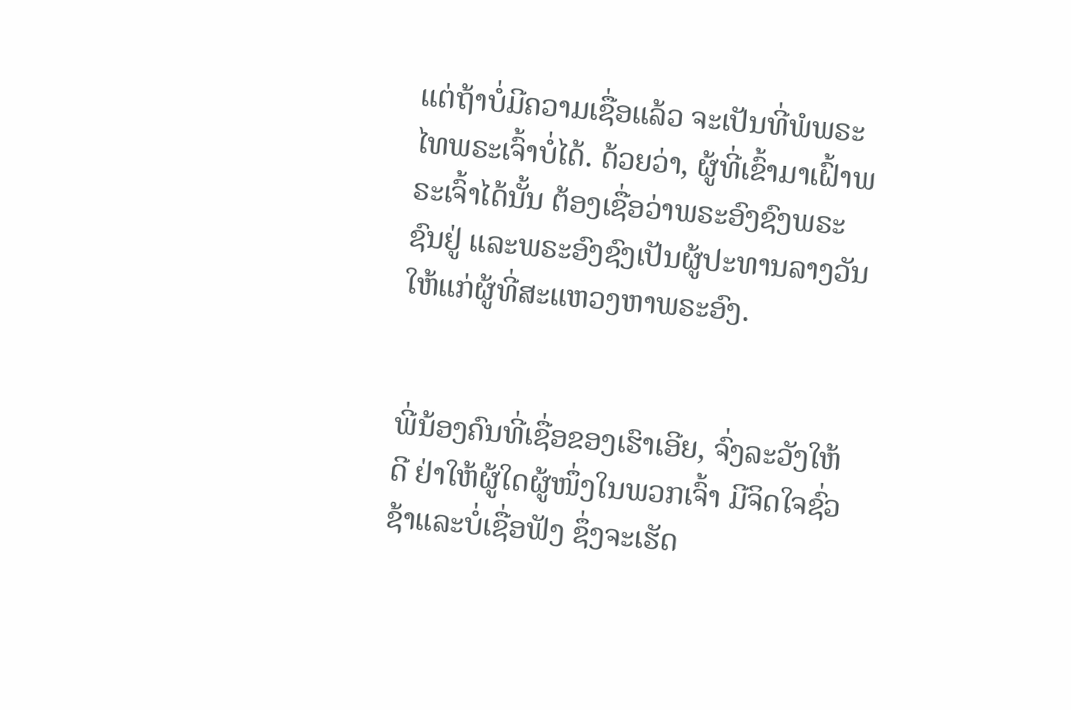ແຕ່ຖ້າບໍ່ມີຄວາມເຊື່ອແລ້ວ ຈະເປັນທີ່ພໍພຣະໄທພຣະເຈົ້າບໍ່ໄດ້. ດ້ວຍວ່າ, ຜູ້ທີ່ເຂົ້າມາເຝົ້າພຣະເຈົ້າໄດ້ນັ້ນ ຕ້ອງເຊື່ອວ່າພຣະອົງຊົງພຣະຊົນຢູ່ ແລະພຣະອົງຊົງເປັນຜູ້ປະທານລາງວັນ ໃຫ້ແກ່ຜູ້ທີ່ສະແຫວງຫາພຣະອົງ.


ພີ່ນ້ອງຄົນທີ່ເຊື່ອຂອງເຮົາເອີຍ, ຈົ່ງລະວັງໃຫ້ດີ ຢ່າໃຫ້ຜູ້ໃດຜູ້ໜຶ່ງໃນພວກເຈົ້າ ມີຈິດໃຈຊົ່ວຊ້າແລະບໍ່ເຊື່ອຟັງ ຊຶ່ງຈະເຮັດ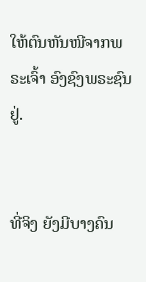ໃຫ້ຕົນຫັນໜີຈາກພຣະເຈົ້າ ອົງຊົງພຣະຊົນຢູ່.


ທີ່ຈິງ ຍັງມີບາງຄົນ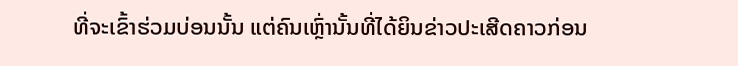ທີ່ຈະເຂົ້າຮ່ວມບ່ອນນັ້ນ ແຕ່ຄົນເຫຼົ່ານັ້ນທີ່ໄດ້ຍິນຂ່າວປະເສີດຄາວກ່ອນ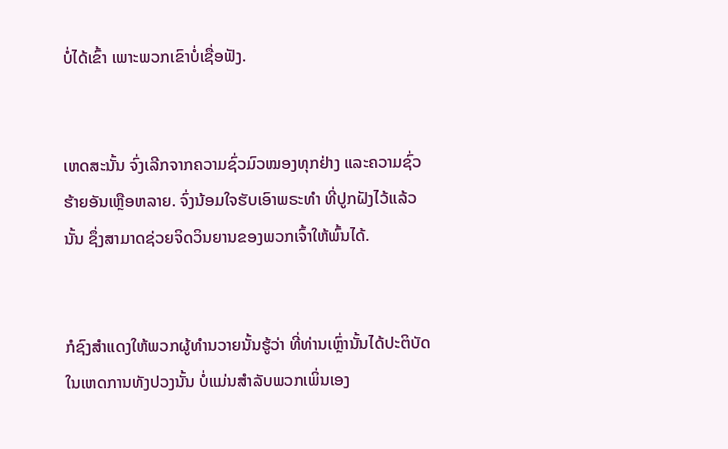ບໍ່ໄດ້ເຂົ້າ ເພາະພວກເຂົາບໍ່ເຊື່ອຟັງ.


ເຫດສະນັ້ນ ຈົ່ງເລີກຈາກຄວາມຊົ່ວມົວໝອງທຸກຢ່າງ ແລະຄວາມຊົ່ວຮ້າຍອັນເຫຼືອຫລາຍ. ຈົ່ງນ້ອມໃຈຮັບເອົາພຣະທຳ ທີ່ປູກຝັງໄວ້ແລ້ວນັ້ນ ຊຶ່ງສາມາດຊ່ວຍຈິດວິນຍານຂອງພວກເຈົ້າໃຫ້ພົ້ນໄດ້.


ກໍຊົງສຳແດງໃຫ້ພວກຜູ້ທຳນວາຍນັ້ນຮູ້ວ່າ ທີ່ທ່ານເຫຼົ່ານັ້ນໄດ້ປະຕິບັດໃນເຫດການທັງປວງນັ້ນ ບໍ່ແມ່ນສຳລັບພວກເພິ່ນເອງ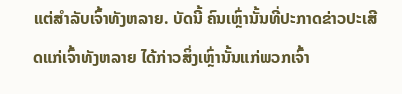ແຕ່ສຳລັບເຈົ້າທັງຫລາຍ. ບັດນີ້ ຄົນເຫຼົ່ານັ້ນທີ່ປະກາດຂ່າວປະເສີດແກ່ເຈົ້າທັງຫລາຍ ໄດ້ກ່າວສິ່ງເຫຼົ່ານັ້ນແກ່ພວກເຈົ້າ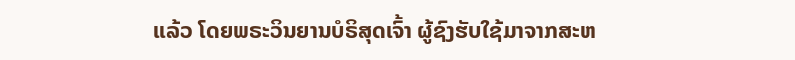ແລ້ວ ໂດຍພຣະວິນຍານບໍຣິສຸດເຈົ້າ ຜູ້ຊົງຮັບໃຊ້ມາຈາກສະຫ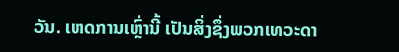ວັນ. ເຫດການເຫຼົ່ານີ້ ເປັນສິ່ງຊຶ່ງພວກເທວະດາ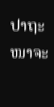ປາຖະໜາຈະ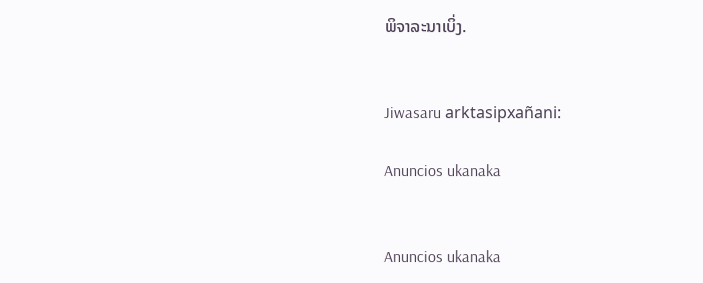ພິຈາລະນາເບິ່ງ.


Jiwasaru arktasipxañani:

Anuncios ukanaka


Anuncios ukanaka